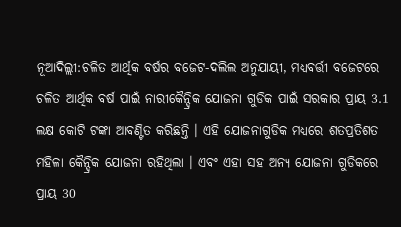ନୂଆଦିଲ୍ଲୀ:ଚଳିତ ଆର୍ଥିକ ବର୍ଷର ବଜେଟ-ଦଲିଲ ଅନୁଯାୟୀ, ମଧ୍ୟବର୍ତ୍ତୀ ବଜେଟରେ ଚଳିତ ଆର୍ଥିକ ବର୍ଷ ପାଇଁ ନାରୀକୈନ୍ଦ୍ରିକ ଯୋଜନା ଗୁଡିକ ପାଇଁ ସରକାର ପ୍ରାୟ 3.1 ଲକ୍ଷ କୋଟି ଟଙ୍କା ଆବଣ୍ଟିତ କରିଛନ୍ତି । ଏହି ଯୋଜନାଗୁଡିକ ମଧ୍ୟରେ ଶତପ୍ରତିଶତ ମହିଳା କୈନ୍ଦ୍ରିକ ଯୋଜନା ରହିଥିଲା । ଏବଂ ଏହା ସହ ଅନ୍ୟ ଯୋଜନା ଗୁଡିକରେ ପ୍ରାୟ 30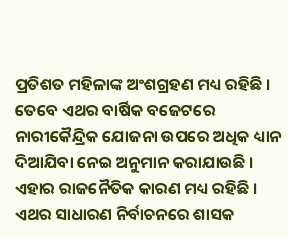ପ୍ରତିଶତ ମହିଳାଙ୍କ ଅଂଶଗ୍ରହଣ ମଧ୍ୟ ରହିଛି । ତେବେ ଏଥର ବାର୍ଷିକ ବଜେଟରେ ନାରୀକୈନ୍ଦ୍ରିକ ଯୋଜନା ଉପରେ ଅଧିକ ଧ୍ୟାନ ଦିଆଯିବା ନେଇ ଅନୁମାନ କରାଯାଉଛି । ଏହାର ରାଜନୈତିକ କାରଣ ମଧ୍ୟ ରହିଛି । ଏଥର ସାଧାରଣ ନିର୍ବାଚନରେ ଶାସକ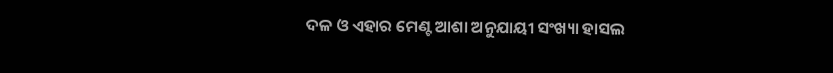ଦଳ ଓ ଏହାର ମେଣ୍ଟ ଆଶା ଅନୁଯାୟୀ ସଂଖ୍ୟା ହାସଲ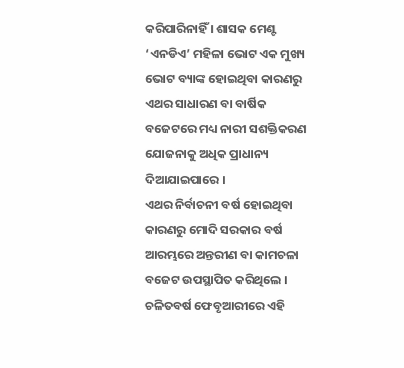କରିପାରିନାହିଁ । ଶାସକ ମେଣ୍ଟ ‘ଏନଡିଏ’ ମହିଳା ଭୋଟ ଏକ ମୁଖ୍ୟ ଭୋଟ ବ୍ୟାଙ୍କ ହୋଇଥିବା କାରଣରୁ ଏଥର ସାଧାରଣ ବା ବାର୍ଷିକ ବଜେଟରେ ମଧ୍ୟ ନାରୀ ସଶକ୍ତିକରଣ ଯୋଜନାକୁ ଅଧିକ ପ୍ରାଧାନ୍ୟ ଦିଆଯାଇପାରେ ।
ଏଥର ନିର୍ବାଚନୀ ବର୍ଷ ହୋଇଥିବା କାରଣରୁ ମୋଦି ସରକାର ବର୍ଷ ଆରମ୍ଭରେ ଅନ୍ତରୀଣ ବା କାମଚଳା ବଜେଟ ଉପସ୍ଥାପିତ କରିଥିଲେ । ଚଳିତବର୍ଷ ଫେବୃଆରୀରେ ଏହି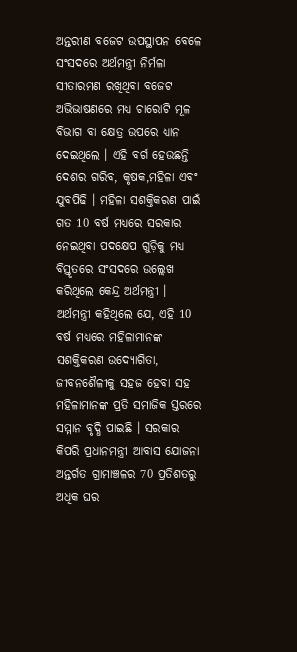ଅନ୍ତରୀଣ ବଜେଟ ଉପସ୍ଥାପନ ବେଳେ ସଂସଦରେ ଅର୍ଥମନ୍ତ୍ରୀ ନିର୍ମଳା ସୀତାରମଣ ରଖିଥିବା ବଜେଟ ଅଭିଭାଷଣରେ ମଧ୍ୟ ଚାରୋଟି ମୂଳ ବିଭାଗ ବା କ୍ଷେତ୍ର ଉପରେ ଧ୍ୟାନ ଦେଇଥିଲେ । ଏହି ବର୍ଗ ହେଉଛନ୍ତି ଦେଶର ଗରିବ, କୃଷକ,ମହିଳା ଏବଂ ଯୁବପିଢି । ମହିଳା ସଶକ୍ତିକରଣ ପାଇଁ ଗତ 10 ବର୍ଷ ମଧ୍ୟରେ ସରକାର ନେଇଥିବା ପଦକ୍ଷେପ ଗୁଡ଼ିକୁ ମଧ୍ୟ ବିସ୍ତୃତରେ ସଂସଦରେ ଉଲ୍ଲେଖ କରିଥିଲେ କେନ୍ଦ୍ର ଅର୍ଥମନ୍ତ୍ରୀ ।
ଅର୍ଥମନ୍ତ୍ରୀ କହିଥିଲେ ଯେ, ଏହି 10 ବର୍ଷ ମଧ୍ୟରେ ମହିଳାମାନଙ୍କ ସଶକ୍ତିକରଣ ଉଦ୍ୟୋଗିତା, ଜୀବନଶୈଳୀକୁ ସହଜ ହେବା ସହ ମହିଳାମାନଙ୍କ ପ୍ରତି ସମାଜିକ ସ୍ତରରେ ସମ୍ମାନ ବୃଦ୍ଧି ପାଇଛି । ସରକାର କିପରି ପ୍ରଧାନମନ୍ତ୍ରୀ ଆବାସ ଯୋଜନା ଅନ୍ତର୍ଗତ ଗ୍ରାମାଞ୍ଚଳର 70 ପ୍ରତିଶତରୁ ଅଧିକ ଘର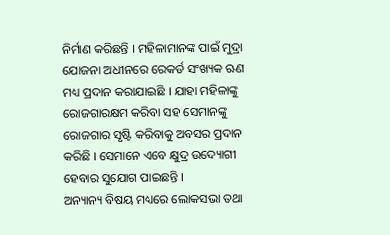ନିର୍ମାଣ କରିଛନ୍ତି । ମହିଳାମାନଙ୍କ ପାଇଁ ମୁଦ୍ରା ଯୋଜନା ଅଧୀନରେ ରେକର୍ଡ ସଂଖ୍ୟକ ଋଣ ମଧ୍ୟ ପ୍ରଦାନ କରାଯାଇଛି । ଯାହା ମହିଳାଙ୍କୁ ରୋଜଗାରକ୍ଷମ କରିବା ସହ ସେମାନଙ୍କୁ ରୋଜଗାର ସୃଷ୍ଟି କରିବାକୁ ଅବସର ପ୍ରଦାନ କରିଛି । ସେମାନେ ଏବେ କ୍ଷୁଦ୍ର ଉଦ୍ୟୋଗୀ ହେବାର ସୁଯୋଗ ପାଇଛନ୍ତି ।
ଅନ୍ୟାନ୍ୟ ବିଷୟ ମଧ୍ୟରେ ଲୋକସଭା ତଥା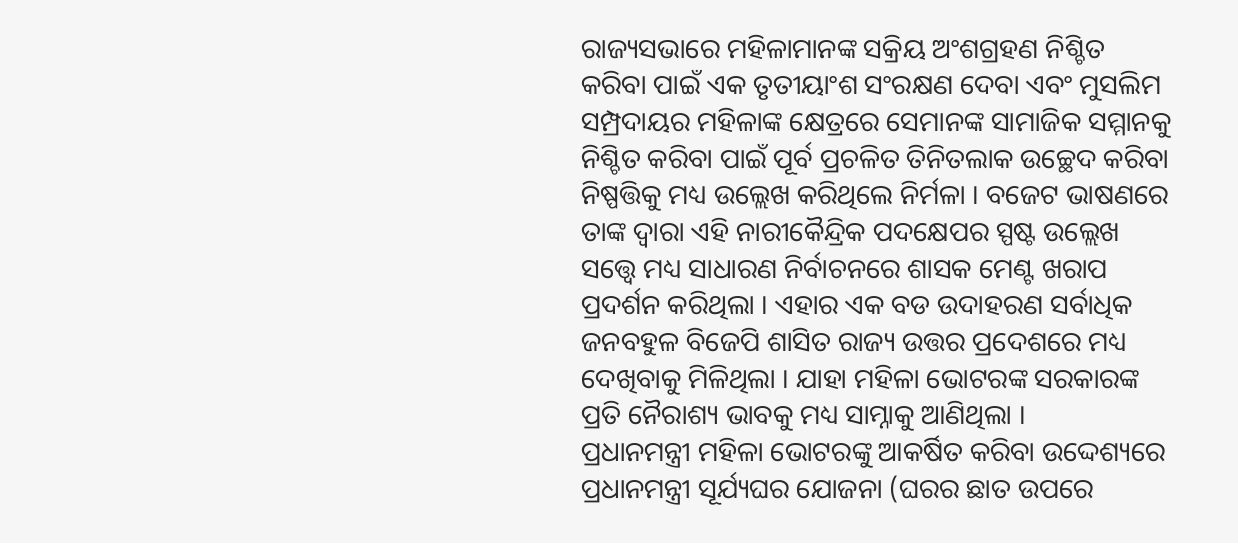ରାଜ୍ୟସଭାରେ ମହିଳାମାନଙ୍କ ସକ୍ରିୟ ଅଂଶଗ୍ରହଣ ନିଶ୍ଚିତ କରିବା ପାଇଁ ଏକ ତୃତୀୟାଂଶ ସଂରକ୍ଷଣ ଦେବା ଏବଂ ମୁସଲିମ ସମ୍ପ୍ରଦାୟର ମହିଳାଙ୍କ କ୍ଷେତ୍ରରେ ସେମାନଙ୍କ ସାମାଜିକ ସମ୍ମାନକୁ ନିଶ୍ଚିତ କରିବା ପାଇଁ ପୂର୍ବ ପ୍ରଚଳିତ ତିନିତଲାକ ଉଚ୍ଛେଦ କରିବା ନିଷ୍ପତ୍ତିକୁ ମଧ୍ୟ ଉଲ୍ଲେଖ କରିଥିଲେ ନିର୍ମଳା । ବଜେଟ ଭାଷଣରେ ତାଙ୍କ ଦ୍ୱାରା ଏହି ନାରୀକୈନ୍ଦ୍ରିକ ପଦକ୍ଷେପର ସ୍ପଷ୍ଟ ଉଲ୍ଲେଖ ସତ୍ତ୍ବେ ମଧ୍ୟ ସାଧାରଣ ନିର୍ବାଚନରେ ଶାସକ ମେଣ୍ଟ ଖରାପ ପ୍ରଦର୍ଶନ କରିଥିଲା । ଏହାର ଏକ ବଡ ଉଦାହରଣ ସର୍ବାଧିକ ଜନବହୁଳ ବିଜେପି ଶାସିତ ରାଜ୍ୟ ଉତ୍ତର ପ୍ରଦେଶରେ ମଧ୍ୟ ଦେଖିବାକୁ ମିଳିଥିଲା । ଯାହା ମହିଳା ଭୋଟରଙ୍କ ସରକାରଙ୍କ ପ୍ରତି ନୈରାଶ୍ୟ ଭାବକୁ ମଧ୍ୟ ସାମ୍ନାକୁ ଆଣିଥିଲା ।
ପ୍ରଧାନମନ୍ତ୍ରୀ ମହିଳା ଭୋଟରଙ୍କୁ ଆକର୍ଷିତ କରିବା ଉଦ୍ଦେଶ୍ୟରେ ପ୍ରଧାନମନ୍ତ୍ରୀ ସୂର୍ଯ୍ୟଘର ଯୋଜନା (ଘରର ଛାତ ଉପରେ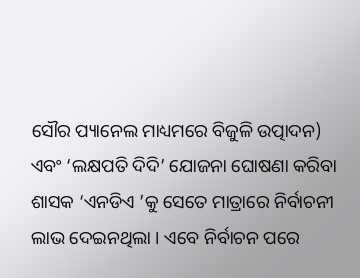ସୌର ପ୍ୟାନେଲ ମାଧ୍ୟମରେ ବିଜୁଳି ଉତ୍ପାଦନ) ଏବଂ ‘ଲକ୍ଷପତି ଦିଦି’ ଯୋଜନା ଘୋଷଣା କରିବା ଶାସକ ‘ଏନଡିଏ ’କୁ ସେତେ ମାତ୍ରାରେ ନିର୍ବାଚନୀ ଲାଭ ଦେଇନଥିଲା । ଏବେ ନିର୍ବାଚନ ପରେ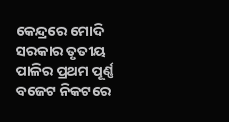କେନ୍ଦ୍ରରେ ମୋଦି ସରକାର ତୃତୀୟ ପାଳିର ପ୍ରଥମ ପୂର୍ଣ୍ଣ ବଜେଟ ନିକଟରେ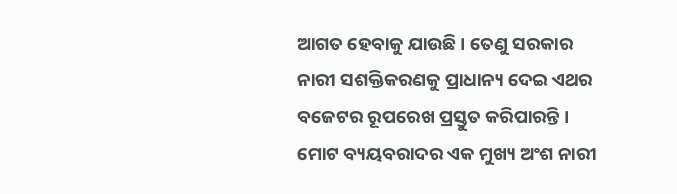ଆଗତ ହେବାକୁ ଯାଉଛି । ତେଣୁ ସରକାର ନାରୀ ସଶକ୍ତିକରଣକୁ ପ୍ରାଧାନ୍ୟ ଦେଇ ଏଥର ବଜେଟର ରୂପରେଖ ପ୍ରସ୍ତୁତ କରିପାରନ୍ତି । ମୋଟ ବ୍ୟୟବରାଦର ଏକ ମୁଖ୍ୟ ଅଂଶ ନାରୀ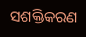ସଶକ୍ତିକରଣ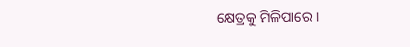କ୍ଷେତ୍ରକୁ ମିଳିପାରେ ।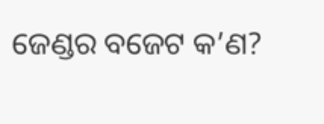ଜେଣ୍ଡର ବଜେଟ କ’ଣ?